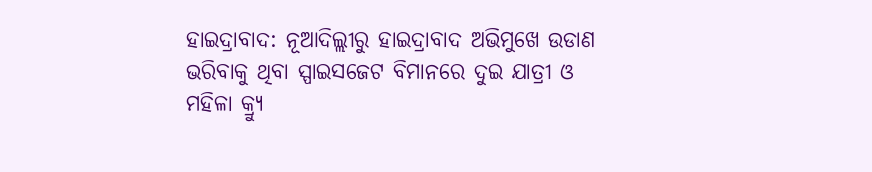ହାଇଦ୍ରାବାଦ: ନୂଆଦିଲ୍ଲୀରୁ ହାଇଦ୍ରାବାଦ ଅଭିମୁଖେ ଉଡାଣ ଭରିବାକୁ ଥିବା ସ୍ପାଇସଜେଟ ବିମାନରେ ଦୁଇ ଯାତ୍ରୀ ଓ ମହିଳା କ୍ର୍ୟୁ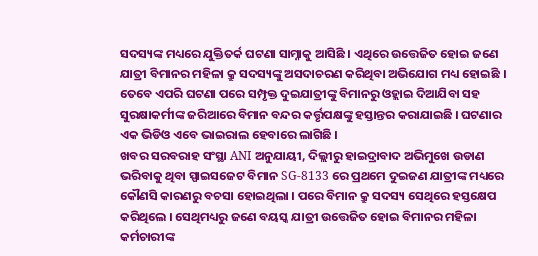ସଦସ୍ୟଙ୍କ ମଧ୍ୟରେ ଯୁକ୍ତିତର୍କ ଘଟଣା ସାମ୍ନାକୁ ଆସିଛି । ଏଥିରେ ଉତ୍ତେଜିତ ହୋଇ ଜଣେ ଯାତ୍ରୀ ବିମାନର ମହିଳା କ୍ରୁ ସଦସ୍ୟଙ୍କୁ ଅସଦାଚରଣ କରିଥିବା ଅଭିଯୋଗ ମଧ୍ୟ ହୋଇଛି । ତେବେ ଏପରି ଘଟଣା ପରେ ସମ୍ପୃକ୍ତ ଦୁଇଯାତ୍ରୀଙ୍କୁ ବିମାନରୁ ଓହ୍ଲାଇ ଦିଆଯିବା ସହ ସୁରକ୍ଷାକର୍ମୀଙ୍କ ଜରିଆରେ ବିମାନ ବନ୍ଦର କର୍ତ୍ତୃପକ୍ଷଙ୍କୁ ହସ୍ତାନ୍ତର କରାଯାଇଛି । ଘଟଣାର ଏକ ଭିଡିଓ ଏବେ ଭାଇରାଲ ହେବାରେ ଲାଗିଛି ।
ଖବର ସରବରାହ ସଂସ୍ଥା ANI ଅନୁଯାୟୀ, ଦିଲ୍ଲୀରୁ ହାଇଦ୍ରାବାଦ ଅଭିମୁଖେ ଉଡାଣ ଭରିବାକୁ ଥିବା ସ୍ପାଇସଜେଟ ବିମାନ SG-8133 ରେ ପ୍ରଥମେ ଦୁଇଜଣ ଯାତ୍ରୀଙ୍କ ମଧ୍ୟରେ କୌଣସି କାରଣରୁ ବଚସା ହୋଇଥିଲା । ପରେ ବିମାନ କ୍ରୁ ସଦସ୍ୟ ସେଥିରେ ହସ୍ତକ୍ଷେପ କରିଥିଲେ । ସେଥିମଧ୍ୟରୁ ଜଣେ ବୟସ୍କ ଯାତ୍ରୀ ଉତ୍ତେଜିତ ହୋଇ ବିମାନର ମହିଳା କର୍ମଚାରୀଙ୍କ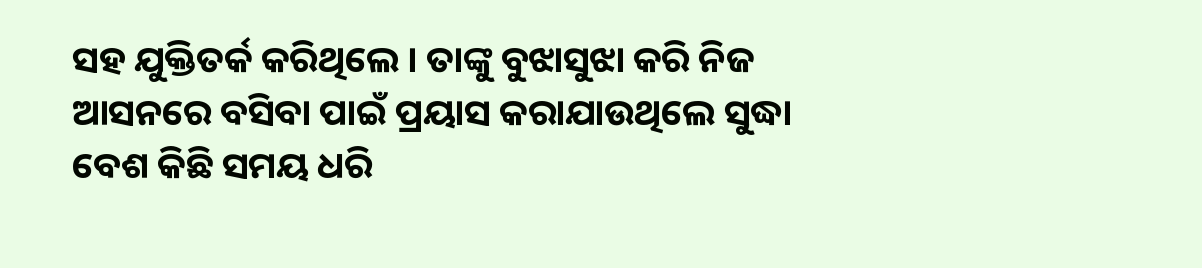ସହ ଯୁକ୍ତିତର୍କ କରିଥିଲେ । ତାଙ୍କୁ ବୁଝାସୁଝା କରି ନିଜ ଆସନରେ ବସିବା ପାଇଁ ପ୍ରୟାସ କରାଯାଉଥିଲେ ସୁଦ୍ଧା ବେଶ କିଛି ସମୟ ଧରି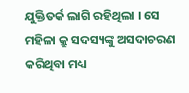ଯୁକ୍ତିତର୍କ ଲାଗି ରହିଥିଲା । ସେ ମହିଳା କ୍ରୁ ସଦସ୍ୟଙ୍କୁ ଅସଦାଚରଣ କରିଥିବା ମଧ୍ୟ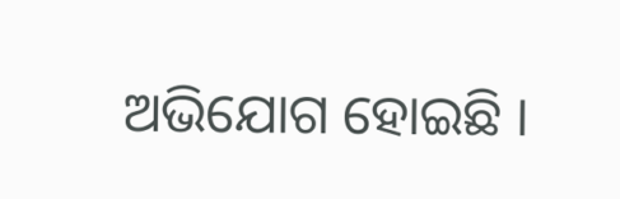ଅଭିଯୋଗ ହୋଇଛି ।